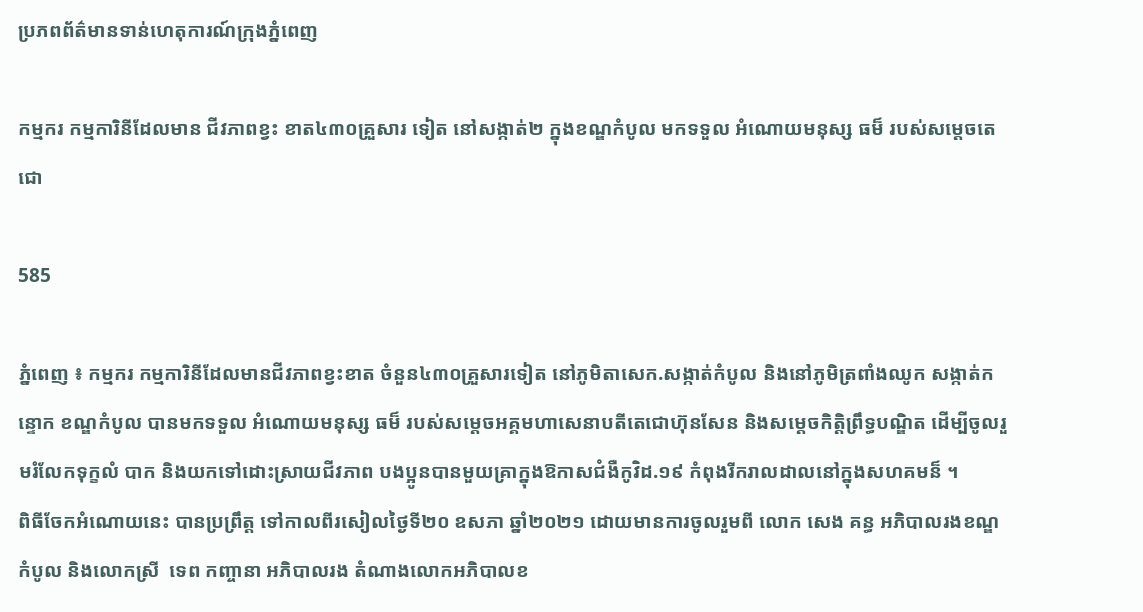ប្រភពព័ត៌មានទាន់ហេតុការណ៍ក្រុងភ្នំពេញ

កម្មករ កម្មការិនីដែលមាន ជីវភាពខ្វះ ខាត៤៣០គ្រួសារ ទៀត នៅសង្កាត់២ ក្នុងខណ្ឌកំបូល មកទទួល អំណោយមនុស្ស ធម៏ របស់សម្ដេចតេជោ

585

ភ្នំពេញ ៖ កម្មករ កម្មការិនីដែលមានជីវភាពខ្វះខាត ចំនួន៤៣០គ្រួសារទៀត នៅភូមិតាសេក.សង្កាត់កំបូល និងនៅភូមិត្រពាំងឈូក សង្កាត់កន្ទោក ខណ្ឌកំបូល បានមកទទួល អំណោយមនុស្ស ធម៏ របស់សម្ដេចអគ្គមហាសេនាបតីតេជោហ៊ុនសែន និងសម្ដេចកិត្ដិព្រឹទ្ធបណ្ឌិត ដើម្បីចូលរួមរំលែកទុក្ខលំ បាក និងយកទៅដោះស្រាយជីវភាព បងប្អូនបានមួយគ្រាក្នុងឱកាសជំងឺកូវិដ.១៩ កំពុងរីករាលដាលនៅក្នុងសហគមន៏ ។
ពិធីចែកអំណោយនេះ បានប្រព្រឹត្ដ ទៅកាលពីរសៀលថ្ងៃទី២០ ឧសភា ឆ្នាំ២០២១ ដោយមានការចូលរួមពី លោក សេង គន្ធ អភិបាលរងខណ្ឌកំបូល និងលោកស្រី  ទេព កញ្ចានា អភិបាលរង តំណាងលោកអភិបាលខ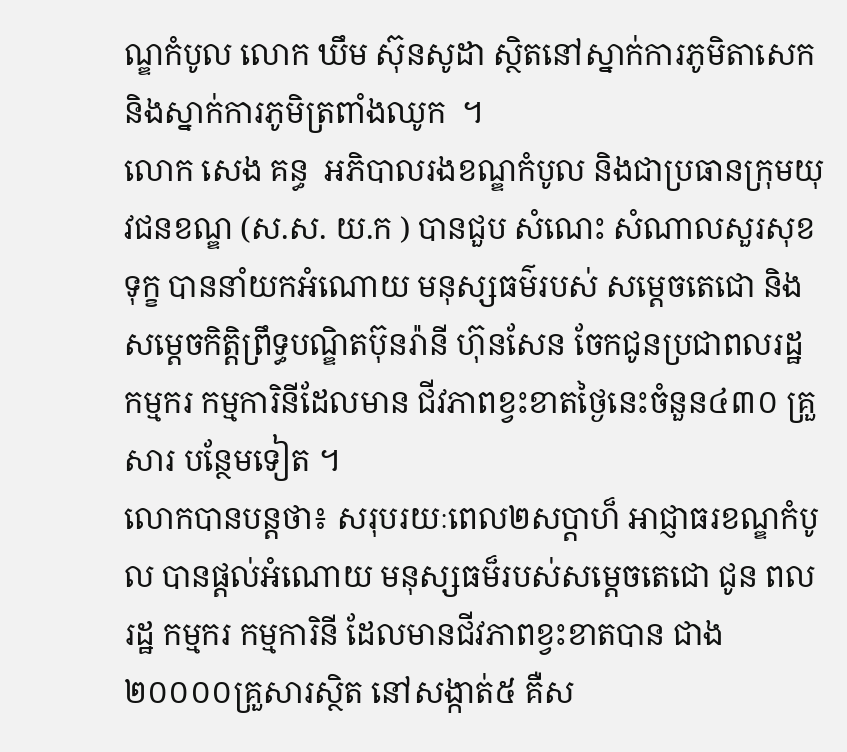ណ្ឌកំបូល លោក ឃឹម ស៊ុនសូដា ស្ថិតនៅស្នាក់ការភូមិតាសេក និងស្នាក់ការភូមិត្រពាំងឈូក  ។
លោក សេង គន្ធ  អភិបាលរងខណ្ឌកំបូល និងជាប្រធានក្រុមយុវជនខណ្ឌ (ស.ស. យ.ក ) បានជួប សំណេះ សំណាលសួរសុខ ទុក្ខ បាននាំយកអំណោយ មនុស្សធម៌របស់ សម្ដេចតេជោ និងសម្ដេចកិត្ដិព្រឹទ្ធបណ្ឌិតប៊ុនរ៉ានី ហ៊ុនសែន ចែកជូនប្រជាពលរដ្ឋ កម្មករ កម្មការិនីដែលមាន ជីវភាពខ្វះខាតថ្ងៃនេះចំនួន៤៣០ គ្រួសារ បន្ថែមទៀត ។
លោកបានបន្ដថា៖ សរុបរយៈពេល២សប្ដាហ៏ អាជ្ញាធរខណ្ឌកំបូល បានផ្ដល់អំណោយ មនុស្សធម៏របស់សម្ដេចតេជោ ជូន ពលរដ្ឋ កម្មករ កម្មការិនី ដែលមានជីវភាពខ្វះខាតបាន ជាង២០០០០គ្រួសារស្ថិត នៅសង្កាត់៥ គឺស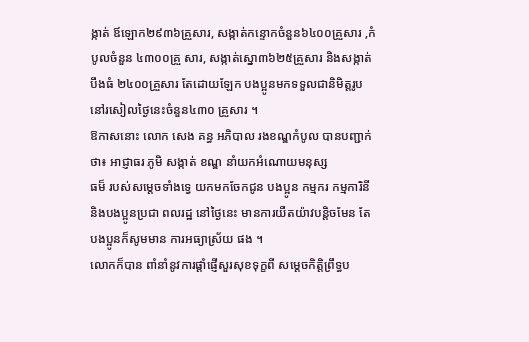ង្កាត់ ឪឡោក២៩៣៦គ្រួសារ, សង្កាត់កន្ទោកចំនួន៦៤០០គ្រួសារ ,កំបូលចំនួន ៤៣០០គ្រួ សារ, សង្កាត់ស្នោ៣៦២៥គ្រួសារ និងសង្កាត់បឹងធំ ២៤០០គ្រួសារ តែដោយឡែក បងប្អូនមកទទួលជានិមិត្ដរូបនៅរសៀលថ្ងៃនេះចំនួន៤៣០ គ្រួសារ ។
ឱកាសនោះ លោក សេង គន្ធ អភិបាល រងខណ្ឌកំបូល បានបញ្ជាក់ថា៖ អាជ្ញាធរ ភូមិ សង្កាត់ ខណ្ឌ នាំយកអំណោយមនុស្ស
ធម៏ របស់សម្ដេចទាំងទ្វេ យកមកចែកជូន បងប្អូន កម្មករ កម្មការិនី និងបងប្អូនប្រជា ពលរដ្ឋ នៅថ្ងៃនេះ មានការយឺតយ៉ាវបន្ដិចមែន តែបងប្អូនក៏សូមមាន ការអធ្យាស្រ័យ ផង ។
លោកក៏បាន ពាំនាំនូវការផ្ដាំផ្ញើសួរសុខទុក្ខពី សម្ដេចកិត្តិព្រឹទ្ធប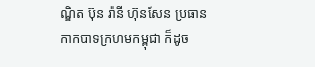ណ្ឌិត ប៊ុន រ៉ានី ហ៊ុនសែន ប្រធានកាកបាទក្រហមកម្ពុជា ក៏ដូច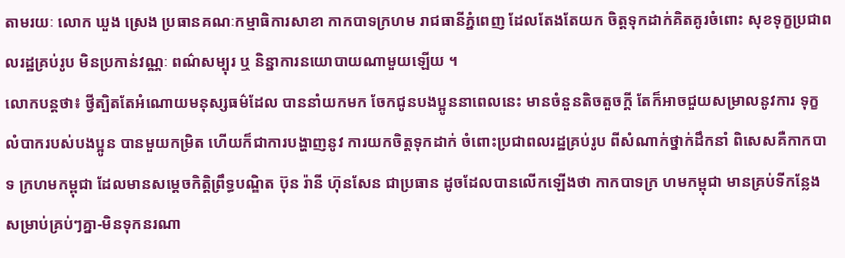តាមរយៈ លោក ឃួង ស្រេង ប្រធានគណៈកម្មាធិការសាខា កាកបាទក្រហម រាជធានីភ្នំពេញ ដែលតែងតែយក ចិត្តទុកដាក់គិតគូរចំពោះ សុខទុក្ខប្រជាពលរដ្ឋគ្រប់រូប មិនប្រកាន់វណ្ណៈ ពណ៌សម្បុរ ឬ និន្នាការនយោបាយណាមួយឡើយ ។
លោកបន្តថា៖ ថ្វីត្បិតតែអំណោយមនុស្សធម៌ដែល បាននាំយកមក ចែកជូនបងប្អូននាពេលនេះ មានចំនួនតិចតួចក្ដី តែក៏អាចជួយសម្រាលនូវការ ទុក្ខលំបាករបស់បងប្អូន បានមួយកម្រិត ហើយក៏ជាការបង្ហាញនូវ ការយកចិត្តទុកដាក់ ចំពោះប្រជាពលរដ្ឋគ្រប់រូប ពីសំណាក់ថ្នាក់ដឹកនាំ ពិសេសគឺកាកបាទ ក្រហមកម្ពុជា ដែលមានសម្ដេចកិត្តិព្រឹទ្ធបណ្ឌិត ប៊ុន រ៉ានី ហ៊ុនសែន ជាប្រធាន ដូចដែលបានលើកឡើងថា កាកបាទក្រ ហមកម្ពុជា មានគ្រប់ទីកន្លែង សម្រាប់គ្រប់ៗគ្នា-មិនទុកនរណា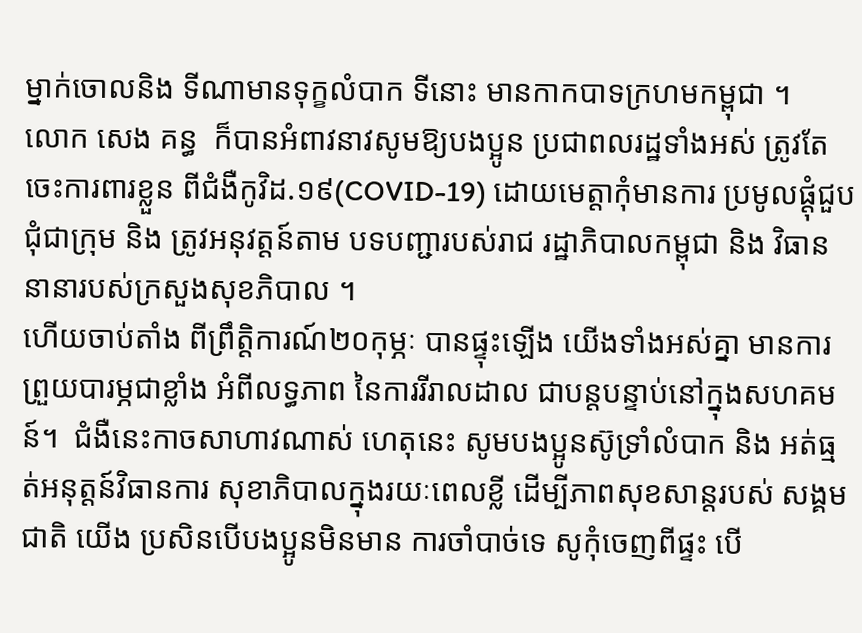ម្នាក់ចោលនិង ទីណាមានទុក្ខលំបាក ទីនោះ មានកាកបាទក្រហមកម្ពុជា ។
លោក សេង គន្ធ  ក៏បានអំពាវនាវសូមឱ្យបងប្អូន ប្រជាពលរដ្ឋទាំងអស់ ត្រូវតែចេះការពារខ្លួន ពីជំងឺកូវិដ.១៩(COVID-19) ដោយមេត្តាកុំមានការ ប្រមូលផ្ដុំជួបជុំជាក្រុម និង ត្រូវអនុវត្តន៍តាម បទបញ្ជារបស់រាជ រដ្ឋាភិបាលកម្ពុជា និង វិធាននានារបស់ក្រសួងសុខភិបាល ។
ហើយចាប់តាំង ពីព្រឹត្តិការណ៍២០កុម្ភៈ បានផ្ទុះឡើង យើងទាំងអស់គ្នា មានការព្រួយបារម្ភជាខ្លាំង អំពីលទ្ធភាព នៃការរីរាលដាល ជាបន្តបន្ទាប់នៅក្នុងសហគមន៍។  ជំងឺនេះកាចសាហាវណាស់ ហេតុនេះ សូមបងប្អូនស៊ូទ្រាំលំបាក និង អត់ធ្មត់អនុត្តន៍វិធានការ សុខាភិបាលក្នុងរយៈពេលខ្លី ដើម្បីភាពសុខសាន្តរបស់ សង្គមជាតិ យើង ប្រសិនបើបងប្អូនមិនមាន ការចាំបាច់ទេ សូកុំចេញពីផ្ទះ បើ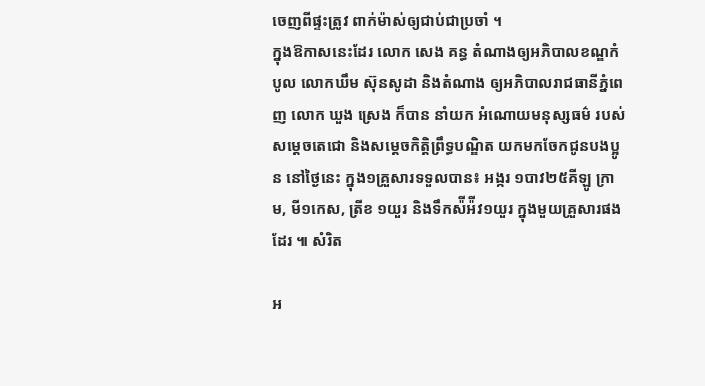ចេញពីផ្ទះត្រូវ ពាក់ម៉ាស់ឲ្យជាប់ជាប្រចាំ ។
ក្នុងឱកាសនេះដែរ លោក សេង គន្ធ តំណាងឲ្យអភិបាលខណ្ឌកំបូល លោកឃឹម ស៊ុនសូដា និងតំណាង ឲ្យអភិបាលរាជធានីភ្នំពេញ លោក ឃួង ស្រេង ក៏បាន នាំយក អំណោយមនុស្សធម៌ របស់សម្ដេចតេជោ និងសម្ដេចកិត្ដិព្រឹទ្ធបណ្ឌិត យកមកចែកជូនបងប្អូន នៅថ្ងៃនេះ ក្នុង១គ្រួសារទទួលបាន៖ អង្ករ ១បាវ២៥គីឡូ ក្រាម, មី១កេស, ត្រីខ ១យួរ និងទឹកស៉ីអ៉ីវ១យួរ ក្នុងមួយគ្រួសារផងដែរ ៕ សំរិត

អ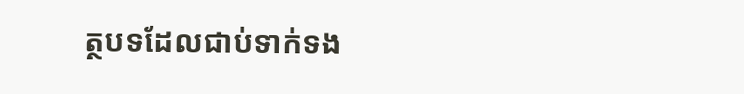ត្ថបទដែលជាប់ទាក់ទង